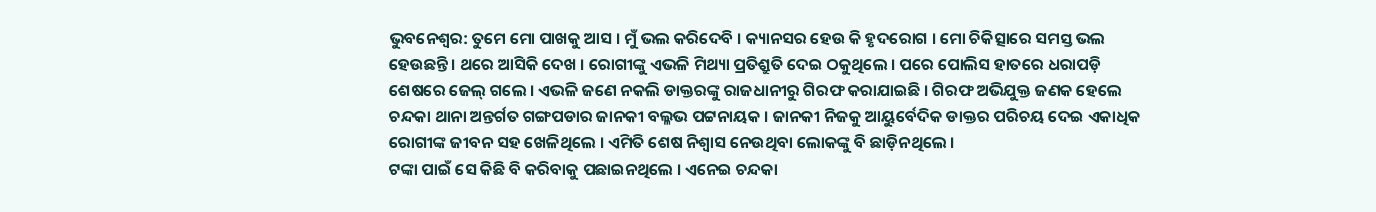ଭୁବନେଶ୍ୱର: ତୁମେ ମୋ ପାଖକୁ ଆସ । ମୁଁ ଭଲ କରିଦେବି । କ୍ୟାନସର ହେଉ କି ହୃଦରୋଗ । ମୋ ଚିକିତ୍ସାରେ ସମସ୍ତ ଭଲ ହେଉଛନ୍ତି । ଥରେ ଆସିକି ଦେଖ । ରୋଗୀଙ୍କୁ ଏଭଳି ମିଥ୍ୟା ପ୍ରତିଶ୍ରୁତି ଦେଇ ଠକୁଥିଲେ । ପରେ ପୋଲିସ ହାତରେ ଧରାପଡ଼ି ଶେଷରେ ଜେଲ୍ ଗଲେ । ଏଭଳି ଜଣେ ନକଲି ଡାକ୍ତରଙ୍କୁ ରାଜଧାନୀରୁ ଗିରଫ କରାଯାଇଛି । ଗିରଫ ଅଭିଯୁକ୍ତ ଜଣକ ହେଲେ ଚନ୍ଦକା ଥାନା ଅନ୍ତର୍ଗତ ଗଙ୍ଗପଡାର ଜାନକୀ ବଲ୍ଳଭ ପଟ୍ଟନାୟକ । ଜାନକୀ ନିଜକୁ ଆୟୁର୍ବେଦିକ ଡାକ୍ତର ପରିଚୟ ଦେଇ ଏକାଧିକ ରୋଗୀଙ୍କ ଜୀବନ ସହ ଖେଳିଥିଲେ । ଏମିତି ଶେଷ ନିଶ୍ୱାସ ନେଉଥିବା ଲୋକଙ୍କୁ ବି ଛାଡ଼ିନଥିଲେ ।
ଟଙ୍କା ପାଇଁ ସେ କିଛି ବି କରିବାକୁ ପଛାଇନଥିଲେ । ଏନେଇ ଚନ୍ଦକା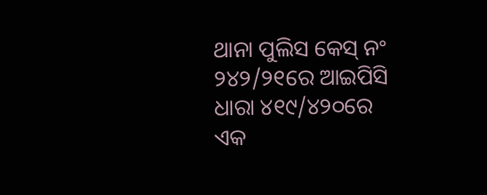ଥାନା ପୁଲିସ କେସ୍ ନଂ ୨୪୨/୨୧ରେ ଆଇପିସି ଧାରା ୪୧୯/୪୨୦ରେ ଏକ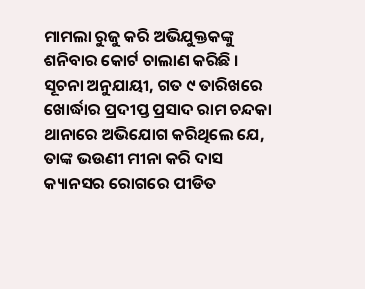ମାମଲା ରୁଜୁ କରି ଅଭିଯୁକ୍ତକଙ୍କୁ ଶନିବାର କୋର୍ଟ ଚାଲାଣ କରିଛି । ସୂଚନା ଅନୁଯାୟୀ, ଗତ ୯ ତାରିଖରେ ଖୋର୍ଦ୍ଧାର ପ୍ରଦୀପ୍ତ ପ୍ରସାଦ ରାମ ଚନ୍ଦକା ଥାନାରେ ଅଭିଯୋଗ କରିଥିଲେ ଯେ, ତାଙ୍କ ଭଉଣୀ ମୀନା କରି ଦାସ କ୍ୟାନସର ରୋଗରେ ପୀଡିତ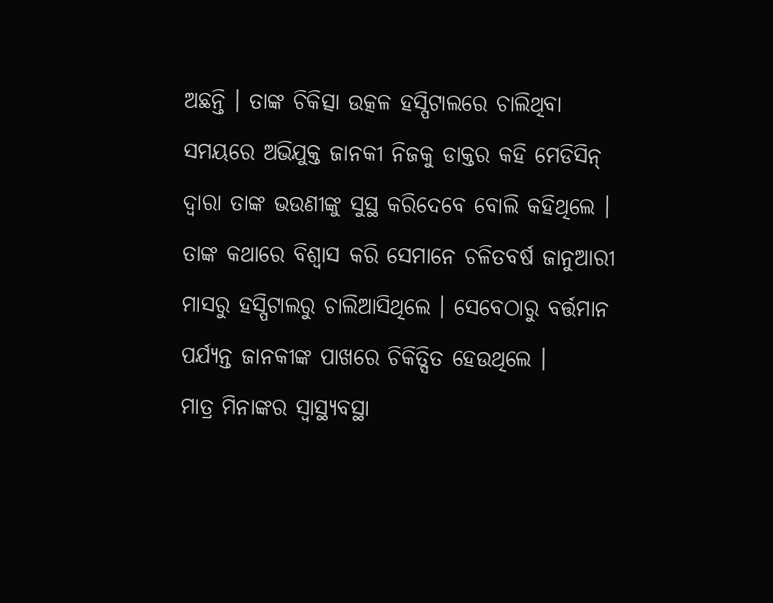ଅଛନ୍ତି । ତାଙ୍କ ଚିକିତ୍ସା ଉତ୍କଳ ହସ୍ପିଟାଲରେ ଚାଲିଥିବା ସମୟରେ ଅଭିଯୁକ୍ତ ଜାନକୀ ନିଜକୁ ଡାକ୍ତର କହି ମେଡିସିନ୍ ଦ୍ୱାରା ତାଙ୍କ ଭଉଣୀଙ୍କୁ ସୁସ୍ଥ କରିଦେବେ ବୋଲି କହିଥିଲେ । ତାଙ୍କ କଥାରେ ବିଶ୍ୱାସ କରି ସେମାନେ ଚଳିତବର୍ଷ ଜାନୁଆରୀ ମାସରୁ ହସ୍ପିଟାଲରୁ ଚାଲିଆସିଥିଲେ । ସେବେଠାରୁ ବର୍ତ୍ତମାନ ପର୍ଯ୍ୟନ୍ତ ଜାନକୀଙ୍କ ପାଖରେ ଚିକିତ୍ସିତ ହେଉଥିଲେ ।
ମାତ୍ର ମିନାଙ୍କର ସ୍ୱାସ୍ଥ୍ୟବସ୍ଥା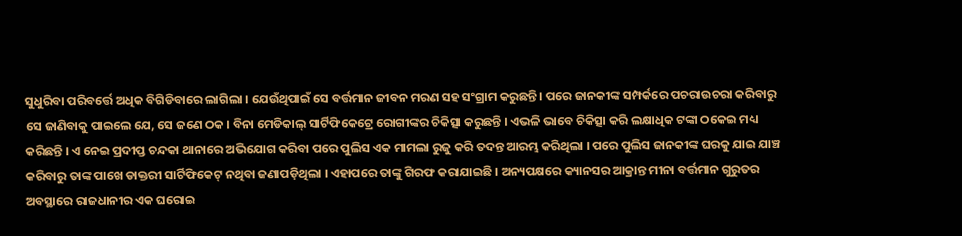ସୁଧୁରିବା ପରିବର୍ତ୍ତେ ଅଧିକ ବିଗିଡିବାରେ ଲାଗିଲା । ଯେଉଁଥିପାଇଁ ସେ ବର୍ତ୍ତମାନ ଜୀବନ ମରଣ ସହ ସଂଗ୍ରାମ କରୁଛନ୍ତି । ପରେ ଜାନକୀଙ୍କ ସମ୍ପର୍କରେ ପଚରାଉଚରା କରିବାରୁ ସେ ଜାଣିବାକୁ ପାଇଲେ ଯେ, ସେ ଜଣେ ଠକ । ବିନା ମେଡିକାଲ୍ ସାର୍ଟିଫିକେଟ୍ରେ ରୋଗୀଙ୍କର ଚିକିତ୍ସା କରୁଛନ୍ତି । ଏଭଳି ଭାବେ ଚିକିତ୍ସା କରି ଲକ୍ଷାଧିକ ଟଙ୍କା ଠକେଇ ମଧ୍ୟ କରିଛନ୍ତି । ଏ ନେଇ ପ୍ରଦୀପ୍ତ ଚନ୍ଦକା ଥାନାରେ ଅଭିଯୋଗ କରିବା ପରେ ପୁଲିସ ଏକ ମାମଲା ରୁଜୁ କରି ତଦନ୍ତ ଆରମ୍ଭ କରିଥିଲା । ପରେ ପୁଲିସ ଜାନକୀଙ୍କ ଘରକୁ ଯାଇ ଯାଞ୍ଚ କରିବାରୁ ତାଙ୍କ ପାଖେ ଡାକ୍ତରୀ ସାର୍ଟିଫିକେଟ୍ ନଥିବା ଜଣାପଡ଼ିଥିଲା । ଏହାପରେ ତାଙ୍କୁ ଗିରଫ କରାଯାଇଛି । ଅନ୍ୟପକ୍ଷରେ କ୍ୟାନସର ଆକ୍ରାନ୍ତ ମୀନା ବର୍ତ୍ତମାନ ଗୁରୁତର ଅବସ୍ଥାରେ ରାଜଧାନୀର ଏକ ଘରୋଇ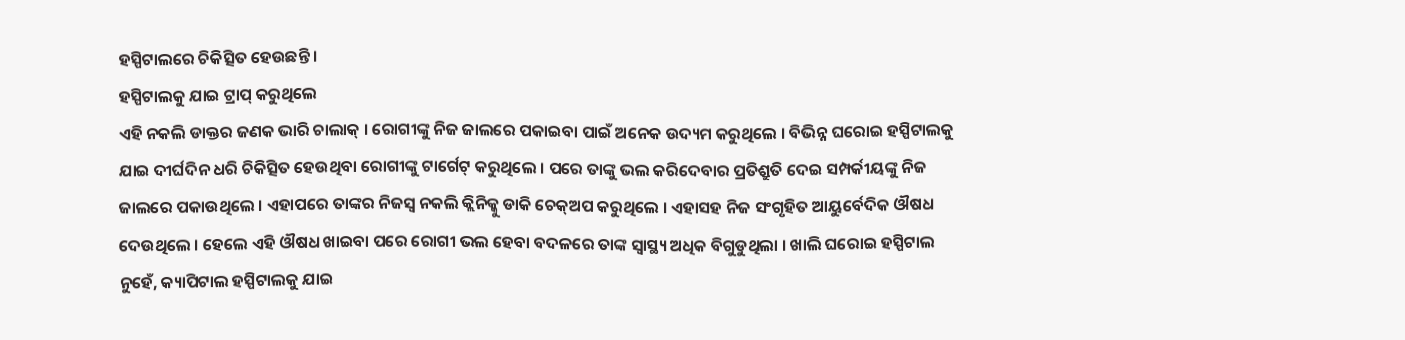ହସ୍ପିଟାଲରେ ଚିକିତ୍ସିତ ହେଉଛନ୍ତି ।
ହସ୍ପିଟାଲକୁ ଯାଇ ଟ୍ରାପ୍ କରୁଥିଲେ
ଏହି ନକଲି ଡାକ୍ତର ଜଣକ ଭାରି ଚାଲାକ୍ । ରୋଗୀଙ୍କୁ ନିଜ ଜାଲରେ ପକାଇବା ପାଇଁ ଅନେକ ଉଦ୍ୟମ କରୁଥିଲେ । ବିଭିନ୍ନ ଘରୋଇ ହସ୍ପିଟାଲକୁ ଯାଇ ଦୀର୍ଘଦିନ ଧରି ଚିକିତ୍ସିତ ହେଉଥିବା ରୋଗୀଙ୍କୁ ଟାର୍ଗେଟ୍ କରୁଥିଲେ । ପରେ ତାଙ୍କୁ ଭଲ କରିଦେବାର ପ୍ରତିଶ୍ରୁତି ଦେଇ ସମ୍ପର୍କୀୟଙ୍କୁ ନିଜ ଜାଲରେ ପକାଉଥିଲେ । ଏହାପରେ ତାଙ୍କର ନିଜସ୍ୱ ନକଲି କ୍ଲିନିକ୍କୁ ଡାକି ଚେକ୍ଅପ କରୁଥିଲେ । ଏହାସହ ନିଜ ସଂଗୃହିତ ଆୟୁର୍ବେଦିକ ଔଷଧ ଦେଉଥିଲେ । ହେଲେ ଏହି ଔଷଧ ଖାଇବା ପରେ ରୋଗୀ ଭଲ ହେବା ବଦଳରେ ତାଙ୍କ ସ୍ୱାସ୍ଥ୍ୟ ଅଧିକ ବିଗୁଡୁଥିଲା । ଖାଲି ଘରୋଇ ହସ୍ପିଟାଲ ନୁହେଁ, କ୍ୟାପିଟାଲ ହସ୍ପିଟାଲକୁ ଯାଇ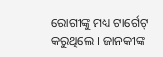ରୋଗୀଙ୍କୁ ମଧ୍ୟ ଟାର୍ଗେଟ୍ କରୁଥିଲେ । ଜାନକୀଙ୍କ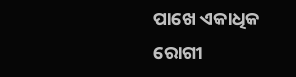ପାଖେ ଏକାଧିକ ରୋଗୀ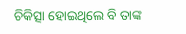ଚିକିତ୍ସା ହୋଇଥିଲେ ବି ତାଙ୍କ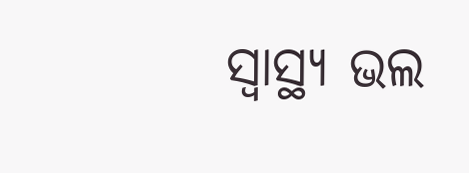ସ୍ୱାସ୍ଥ୍ୟ ଭଲ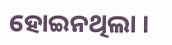ହୋଇନଥିଲା ।